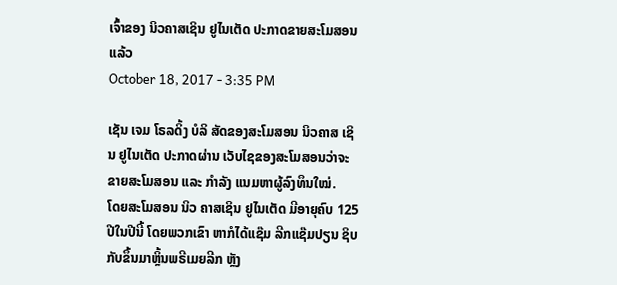ເຈົ້າຂອງ ນິວຄາສເຊິນ ຢູໄນເຕັດ ປະກາດຂາຍສະໂມສອນແລ້ວ
October 18, 2017 - 3:35 PM

ເຊັນ ເຈມ ໂຣລດິ້ງ ບໍລິ ສັດຂອງສະໂມສອນ ນິວຄາສ ເຊິນ ຢູໄນເຕັດ ປະກາດຜ່ານ ເວັບໄຊຂອງສະໂມສອນວ່າຈະຂາຍສະໂມສອນ ແລະ ກຳລັງ ແນມຫາຜູ້ລົງທຶນໃໝ່.
ໂດຍສະໂມສອນ ນິວ ຄາສເຊິນ ຢູໄນເຕັດ ມີອາຍຸຄົບ 125 ປີໃນປີນີ້ ໂດຍພວກເຂົາ ຫາກໍໄດ້ແຊ໊ມ ລີກແຊ໊ມປຽນ ຊິບ ກັບຂຶ້ນມາຫຼິ້ນພຣີເມຍລີກ ຫຼັງ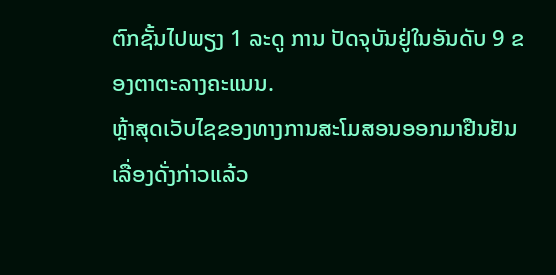ຕົກຊັ້ນໄປພຽງ 1 ລະດູ ການ ປັດຈຸບັນຢູ່ໃນອັນດັບ 9 ຂອງຕາຕະລາງຄະແນນ.
ຫຼ້າສຸດເວັບໄຊຂອງທາງການສະໂມສອນອອກມາຢືນຢັນເລື່ອງດັ່ງກ່າວແລ້ວ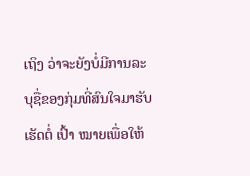ເຖິງ ວ່າຈະຍັງບໍ່ມີການລະບຸຊື່ຂອງກຸ່ມທີ່ສົນໃຈມາຮັບເຮັດຕໍ່ ເປົ້າ ໝາຍເພື່ອໃຫ້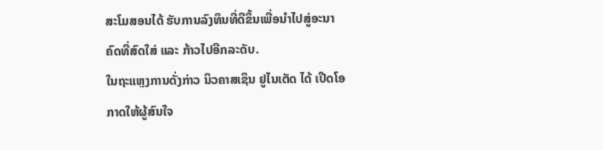ສະໂມສອນໄດ້ ຮັບການລົງທຶນທີ່ດີຂຶ້ນເພື່ອນຳໄປສູ່ອະນາຄົດທີ່ສົດໃສ່ ແລະ ກ້າວໄປອີກລະດັບ.
ໃນຖະແຫຼງການດັ່ງກ່າວ ນິວຄາສເຊິນ ຢູໄນເຕັດ ໄດ້ ເປີດໂອກາດໃຫ້ຜູ້ສົນໃຈ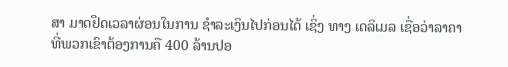ສາ ມາດຢຶດເວລາຜ່ອນໃນການ ຊຳລະເງິນໄປກ່ອນໄດ້ ເຊິ່ງ ທາງ ເດລິເມລ ເຊື່ອວ່າລາຄາ ທີ່ພວກເຂົາຕ້ອງການຄື 400 ລ້ານປອ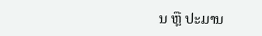ນ ຫຼື ປະມານ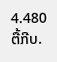4.480 ຕື້ກີບ.